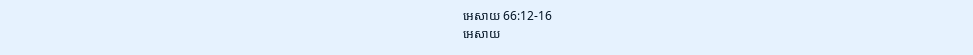អេសាយ 66:12-16
អេសាយ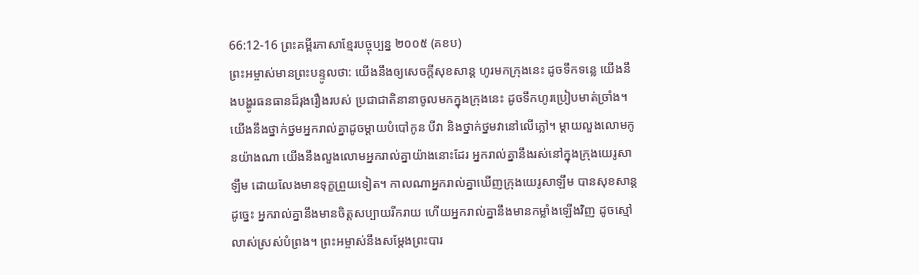66:12-16 ព្រះគម្ពីរភាសាខ្មែរបច្ចុប្បន្ន ២០០៥ (គខប)
ព្រះអម្ចាស់មានព្រះបន្ទូលថា: យើងនឹងឲ្យសេចក្ដីសុខសាន្ត ហូរមកក្រុងនេះ ដូចទឹកទន្លេ យើងនឹងបង្ហូរធនធានដ៏រុងរឿងរបស់ ប្រជាជាតិនានាចូលមកក្នុងក្រុងនេះ ដូចទឹកហូរប្រៀបមាត់ច្រាំង។ យើងនឹងថ្នាក់ថ្នមអ្នករាល់គ្នាដូចម្ដាយបំបៅកូន បីវា និងថ្នាក់ថ្នមវានៅលើភ្លៅ។ ម្ដាយលួងលោមកូនយ៉ាងណា យើងនឹងលួងលោមអ្នករាល់គ្នាយ៉ាងនោះដែរ អ្នករាល់គ្នានឹងរស់នៅក្នុងក្រុងយេរូសាឡឹម ដោយលែងមានទុក្ខព្រួយទៀត។ កាលណាអ្នករាល់គ្នាឃើញក្រុងយេរូសាឡឹម បានសុខសាន្តដូច្នេះ អ្នករាល់គ្នានឹងមានចិត្តសប្បាយរីករាយ ហើយអ្នករាល់គ្នានឹងមានកម្លាំងឡើងវិញ ដូចស្មៅលាស់ស្រស់បំព្រង។ ព្រះអម្ចាស់នឹងសម្តែងព្រះបារ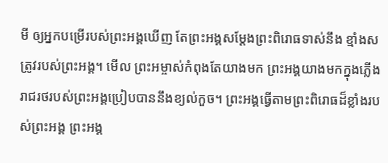មី ឲ្យអ្នកបម្រើរបស់ព្រះអង្គឃើញ តែព្រះអង្គសម្តែងព្រះពិរោធទាស់នឹង ខ្មាំងសត្រូវរបស់ព្រះអង្គ។ មើល ព្រះអម្ចាស់កំពុងតែយាងមក ព្រះអង្គយាងមកក្នុងភ្លើង រាជរថរបស់ព្រះអង្គប្រៀបបាននឹងខ្យល់កួច។ ព្រះអង្គធ្វើតាមព្រះពិរោធដ៏ខ្លាំងរបស់ព្រះអង្គ ព្រះអង្គ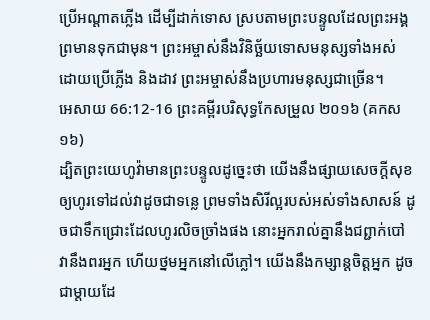ប្រើអណ្ដាតភ្លើង ដើម្បីដាក់ទោស ស្របតាមព្រះបន្ទូលដែលព្រះអង្គ ព្រមានទុកជាមុន។ ព្រះអម្ចាស់នឹងវិនិច្ឆ័យទោសមនុស្សទាំងអស់ ដោយប្រើភ្លើង និងដាវ ព្រះអម្ចាស់នឹងប្រហារមនុស្សជាច្រើន។
អេសាយ 66:12-16 ព្រះគម្ពីរបរិសុទ្ធកែសម្រួល ២០១៦ (គកស១៦)
ដ្បិតព្រះយេហូវ៉ាមានព្រះបន្ទូលដូចេ្នះថា យើងនឹងផ្សាយសេចក្ដីសុខ ឲ្យហូរទៅដល់វាដូចជាទន្លេ ព្រមទាំងសិរីល្អរបស់អស់ទាំងសាសន៍ ដូចជាទឹកជ្រោះដែលហូរលិចច្រាំងផង នោះអ្នករាល់គ្នានឹងជព្ជាក់បៅ វានឹងពរអ្នក ហើយថ្នមអ្នកនៅលើភ្លៅ។ យើងនឹងកម្សាន្តចិត្តអ្នក ដូចជាម្តាយដែ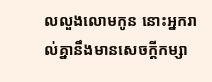លលួងលោមកូន នោះអ្នករាល់គ្នានឹងមានសេចក្ដីកម្សា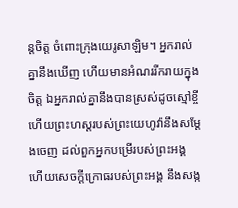ន្តចិត្ត ចំពោះក្រុងយេរូសាឡិម។ អ្នករាល់គ្នានឹងឃើញ ហើយមានអំណររីករាយក្នុងចិត្ត ឯអ្នករាល់គ្នានឹងបានស្រស់ដូចស្មៅខ្ចី ហើយព្រះហស្តរបស់ព្រះយេហូវ៉ានឹងសម្ដែងចេញ ដល់ពួកអ្នកបម្រើរបស់ព្រះអង្គ ហើយសេចក្ដីក្រោធរបស់ព្រះអង្គ នឹងសង្ក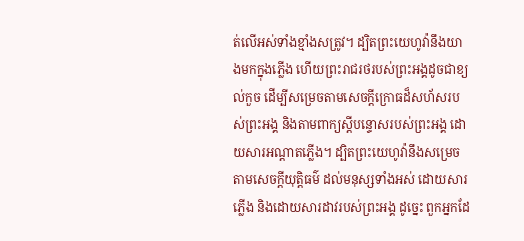ត់លើអស់ទាំងខ្មាំងសត្រូវ។ ដ្បិតព្រះយេហូវ៉ានឹងយាងមកក្នុងភ្លើង ហើយព្រះរាជរថរបស់ព្រះអង្គដូចជាខ្យល់កួច ដើម្បីសម្រេចតាមសេចក្ដីក្រោធដ៏សហ័សរបស់ព្រះអង្គ និងតាមពាក្យស្តីបន្ទោសរបស់ព្រះអង្គ ដោយសារអណ្ដាតភ្លើង។ ដ្បិតព្រះយេហូវ៉ានឹងសម្រេចតាមសេចក្ដីយុត្តិធម៌ ដល់មនុស្សទាំងអស់ ដោយសារភ្លើង និងដោយសារដាវរបស់ព្រះអង្គ ដូច្នេះ ពួកអ្នកដែ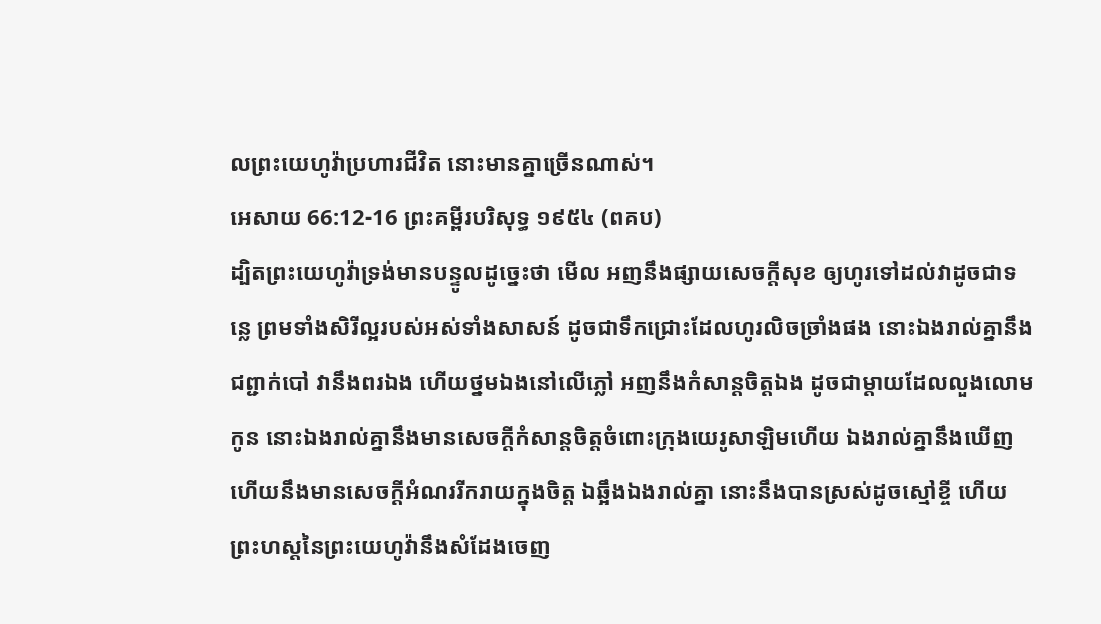លព្រះយេហូវ៉ាប្រហារជីវិត នោះមានគ្នាច្រើនណាស់។
អេសាយ 66:12-16 ព្រះគម្ពីរបរិសុទ្ធ ១៩៥៤ (ពគប)
ដ្បិតព្រះយេហូវ៉ាទ្រង់មានបន្ទូលដូច្នេះថា មើល អញនឹងផ្សាយសេចក្ដីសុខ ឲ្យហូរទៅដល់វាដូចជាទន្លេ ព្រមទាំងសិរីល្អរបស់អស់ទាំងសាសន៍ ដូចជាទឹកជ្រោះដែលហូរលិចច្រាំងផង នោះឯងរាល់គ្នានឹងជព្ជាក់បៅ វានឹងពរឯង ហើយថ្នមឯងនៅលើភ្លៅ អញនឹងកំសាន្តចិត្តឯង ដូចជាម្តាយដែលលួងលោមកូន នោះឯងរាល់គ្នានឹងមានសេចក្ដីកំសាន្តចិត្តចំពោះក្រុងយេរូសាឡិមហើយ ឯងរាល់គ្នានឹងឃើញ ហើយនឹងមានសេចក្ដីអំណររីករាយក្នុងចិត្ត ឯឆ្អឹងឯងរាល់គ្នា នោះនឹងបានស្រស់ដូចស្មៅខ្ចី ហើយព្រះហស្តនៃព្រះយេហូវ៉ានឹងសំដែងចេញ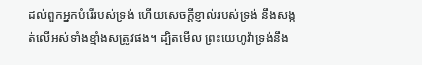ដល់ពួកអ្នកបំរើរបស់ទ្រង់ ហើយសេចក្ដីខ្ញាល់របស់ទ្រង់ នឹងសង្កត់លើអស់ទាំងខ្មាំងសត្រូវផង។ ដ្បិតមើល ព្រះយេហូវ៉ាទ្រង់នឹង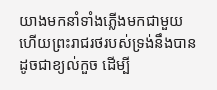យាងមកនាំទាំងភ្លើងមកជាមួយ ហើយព្រះរាជរថរបស់ទ្រង់នឹងបានដូចជាខ្យល់កួច ដើម្បី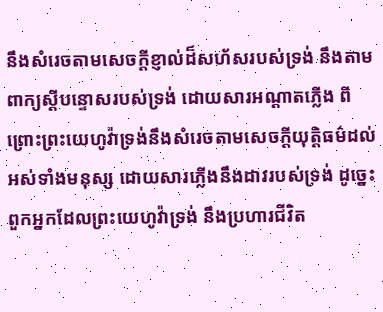នឹងសំរេចតាមសេចក្ដីខ្ញាល់ដ៏សហ័សរបស់ទ្រង់ នឹងតាមពាក្យស្តីបន្ទោសរបស់ទ្រង់ ដោយសារអណ្តាតភ្លើង ពីព្រោះព្រះយេហូវ៉ាទ្រង់នឹងសំរេចតាមសេចក្ដីយុត្តិធម៌ដល់អស់ទាំងមនុស្ស ដោយសារភ្លើងនឹងដាវរបស់ទ្រង់ ដូច្នេះ ពួកអ្នកដែលព្រះយេហូវ៉ាទ្រង់ នឹងប្រហារជីវិត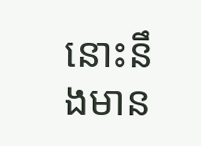នោះនឹងមាន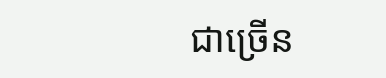ជាច្រើន